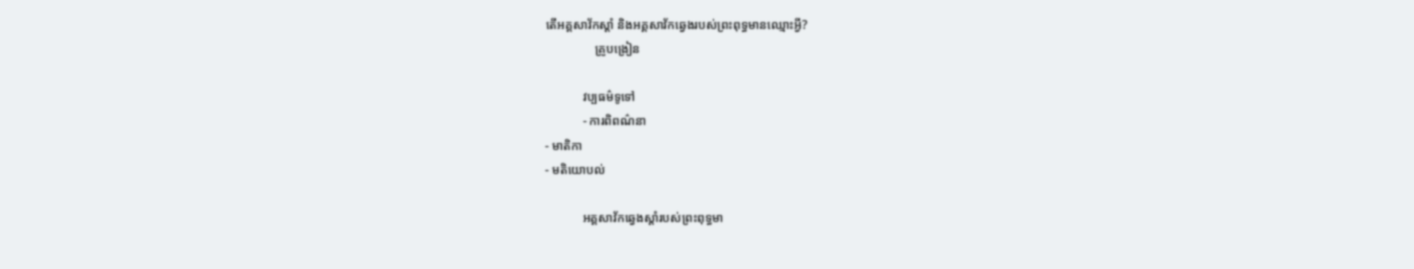តើអគ្គសាវ័កស្ដាំ និងអគ្គសាវ័កឆ្វេងរបស់ព្រះពុទ្ធមានឈ្មោះអ្វី?
                គ្រូបង្រៀន

            វប្បធម៌ទូទៅ
            - ការពិពណ៌នា
- មាតិកា
- មតិយោបល់

            អគ្គសាវ័កឆ្វេងស្ដាំរបស់ព្រះពុទ្ធមា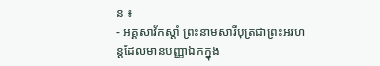ន ៖
- អគ្គសាវ័កស្ដាំ ព្រះនាមសារីបុត្រជាព្រះអរហន្ដដែលមានបញ្ញាឯកក្នុង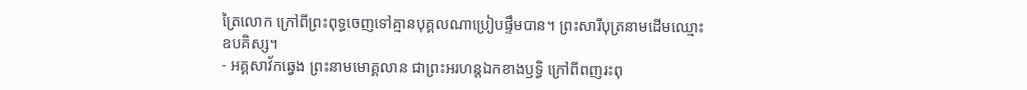ត្រៃលោក ក្រៅពីព្រះពុទ្ធចេញទៅគ្មានបុគ្គលណាប្រៀបផ្ទឹមបាន។ ព្រះសារីបុត្រនាមដើមឈ្មោះឧបគិស្ស។
- អគ្គសាវ័កឆ្វេង ព្រះនាមមោគ្គលាន ជាព្រះអរហន្ដឯកខាងឫទ្ធិ ក្រៅពីពញរះពុ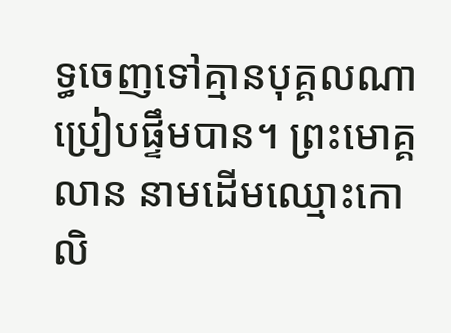ទ្ធចេញទៅគ្មានបុគ្គលណាប្រៀបផ្ទឹមបាន។ ព្រះមោគ្គលាន នាមដើមឈ្មោះកោលិ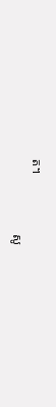ត។
                        សូ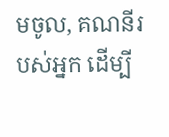មចូល, គណនីរបស់អ្នក ដើម្បី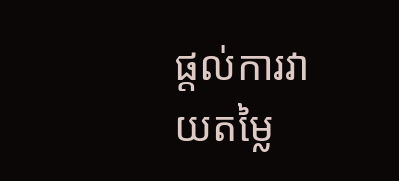ផ្តល់ការវាយតម្លៃ